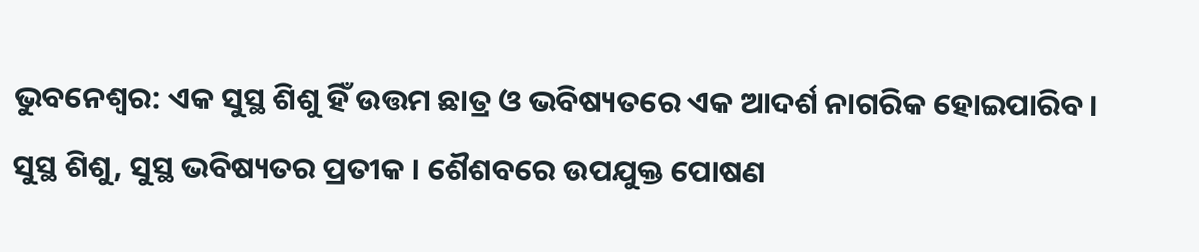ଭୁବନେଶ୍ୱର: ଏକ ସୁସ୍ଥ ଶିଶୁ ହିଁ ଉତ୍ତମ ଛାତ୍ର ଓ ଭବିଷ୍ୟତରେ ଏକ ଆଦର୍ଶ ନାଗରିକ ହୋଇପାରିବ। ସୁସ୍ଥ ଶିଶୁ, ସୁସ୍ଥ ଭବିଷ୍ୟତର ପ୍ରତୀକ । ଶୈଶବରେ ଉପଯୁକ୍ତ ପୋଷଣ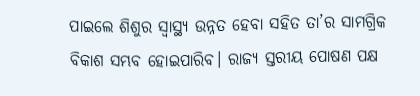ପାଇଲେ ଶିଶୁର ସ୍ୱାସ୍ଥ୍ୟ ଉନ୍ନତ ହେବା ସହିତ ତା’ର ସାମଗ୍ରିକ ବିକାଶ ସମ୍ଭବ ହୋଇପାରିବ। ରାଜ୍ୟ ସ୍ତରୀୟ ପୋଷଣ ପକ୍ଷ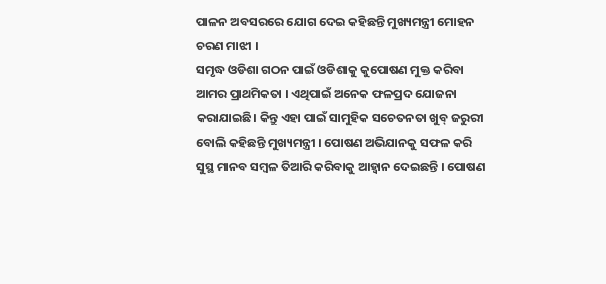ପାଳନ ଅବସରରେ ଯୋଗ ଦେଇ କହିଛନ୍ତି ମୁଖ୍ୟମନ୍ତ୍ରୀ ମୋହନ ଚରଣ ମାଝୀ ।
ସମୃଦ୍ଧ ଓଡିଶା ଗଠନ ପାଇଁ ଓଡିଶାକୁ କୁପୋଷଣ ମୁକ୍ତ କରିବା ଆମର ପ୍ରାଥମିକତା । ଏଥିପାଇଁ ଅନେକ ଫଳପ୍ରଦ ଯୋଜନା କରାଯାଇଛି। କିନ୍ତୁ ଏହା ପାଇଁ ସାମୁହିକ ସଚେତନତା ଖୁବ୍ ଜରୁରୀ ବୋଲି କହିଛନ୍ତି ମୁଖ୍ୟମନ୍ତ୍ରୀ । ପୋଷଣ ଅଭିଯାନକୁ ସଫଳ କରି ସୁସ୍ଥ ମାନବ ସମ୍ବଳ ତିଆରି କରିବାକୁ ଆହ୍ୱାନ ଦେଇଛନ୍ତି । ପୋଷଣ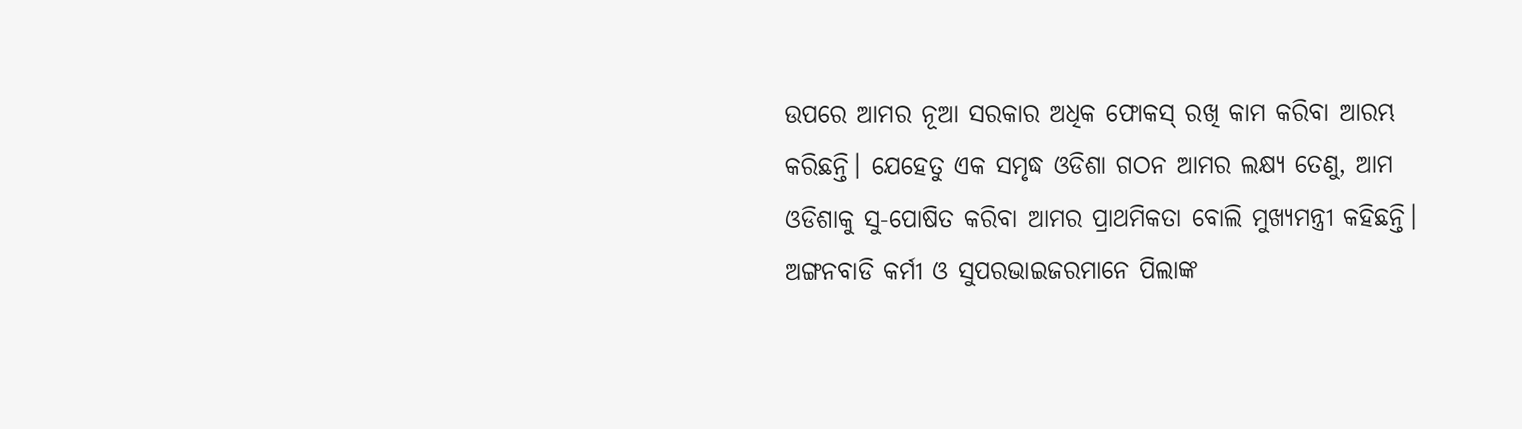ଉପରେ ଆମର ନୂଆ ସରକାର ଅଧିକ ଫୋକସ୍ ରଖି କାମ କରିବା ଆରମ୍ଭ କରିଛନ୍ତି। ଯେହେତୁ ଏକ ସମୃଦ୍ଧ ଓଡିଶା ଗଠନ ଆମର ଲକ୍ଷ୍ୟ ତେଣୁ, ଆମ ଓଡିଶାକୁ ସୁ-ପୋଷିତ କରିବା ଆମର ପ୍ରାଥମିକତା ବୋଲି ମୁଖ୍ୟମନ୍ତ୍ରୀ କହିଛନ୍ତି। ଅଙ୍ଗନବାଡି କର୍ମୀ ଓ ସୁପରଭାଇଜରମାନେ ପିଲାଙ୍କ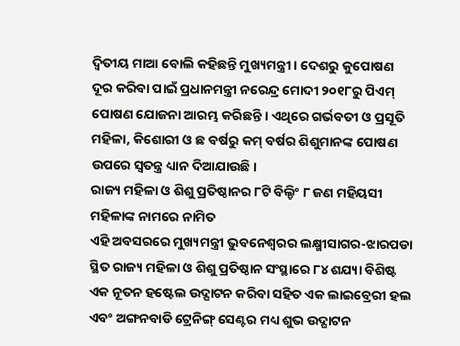ଦ୍ୱିତୀୟ ମାଆ ବୋଲି କହିଛନ୍ତି ମୁଖ୍ୟମନ୍ତ୍ରୀ । ଦେଶରୁ କୁପୋଷଣ ଦୂର କରିବା ପାଇଁ ପ୍ରଧାନମନ୍ତ୍ରୀ ନରେନ୍ଦ୍ର ମୋଦୀ ୨୦୧୮ରୁ ପିଏମ୍ ପୋଷଣ ଯୋଜନା ଆରମ୍ଭ କରିଛନ୍ତି । ଏଥିରେ ଗର୍ଭବତୀ ଓ ପ୍ରସୂତି ମହିଳା, କିଶୋରୀ ଓ ଛ ବର୍ଷରୁ କମ୍ ବର୍ଷର ଶିଶୁମାନଙ୍କ ପୋଷଣ ଉପରେ ସ୍ୱତନ୍ତ୍ର ଧ୍ୟାନ ଦିଆଯାଉଛି।
ରାଜ୍ୟ ମହିଳା ଓ ଶିଶୁ ପ୍ରତିଷ୍ଠାନର ୮ଟି ବିଲ୍ଡିଂ ୮ ଜଣ ମହିୟସୀ ମହିଳାଙ୍କ ନାମରେ ନାମିତ
ଏହି ଅବସରରେ ମୁଖ୍ୟମନ୍ତ୍ରୀ ଭୁବନେଶ୍ୱରର ଲକ୍ଷ୍ମୀସାଗର-ଝାରପଡା ସ୍ଥିତ ରାଜ୍ୟ ମହିଳା ଓ ଶିଶୁ ପ୍ରତିଷ୍ଠାନ ସଂସ୍ଥାରେ ୮୪ ଶଯ୍ୟା ବିଶିଷ୍ଟ ଏକ ନୂତନ ହଷ୍ଟେଲ ଉଦ୍ଘାଟନ କରିବା ସହିତ ଏକ ଲାଇବ୍ରେରୀ ହଲ ଏବଂ ଅଙ୍ଗନବାଡି ଟ୍ରେନିଙ୍ଗ୍ ସେଣ୍ଟର ମଧ୍ୟ ଶୁଭ ଉଦ୍ଘାଟନ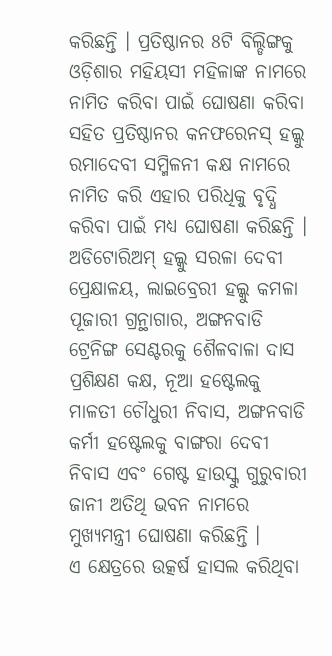କରିଛନ୍ତି । ପ୍ରତିଷ୍ଠାନର 8ଟି ବିଲ୍ଡିଙ୍ଗକୁ ଓଡ଼ିଶାର ମହିୟସୀ ମହିଳାଙ୍କ ନାମରେ ନାମିତ କରିବା ପାଇଁ ଘୋଷଣା କରିବା ସହିତ ପ୍ରତିଷ୍ଠାନର କନଫରେନସ୍ ହଲ୍କୁ ରମାଦେବୀ ସମ୍ମିଳନୀ କକ୍ଷ ନାମରେ ନାମିତ କରି ଏହାର ପରିଧିକୁ ବୃଦ୍ଧି କରିବା ପାଇଁ ମଧ୍ୟ ଘୋଷଣା କରିଛନ୍ତି । ଅଡିଟୋରିଅମ୍ ହଲ୍କୁ ସରଳା ଦେବୀ ପ୍ରେକ୍ଷାଳୟ, ଲାଇବ୍ରେରୀ ହଲ୍କୁ କମଳା ପୂଜାରୀ ଗ୍ରନ୍ଥାଗାର, ଅଙ୍ଗନବାଡି ଟ୍ରେନିଙ୍ଗ ସେଣ୍ଟରକୁ ଶୈଳବାଳା ଦାସ ପ୍ରଶିକ୍ଷଣ କକ୍ଷ, ନୂଆ ହଷ୍ଟେଲକୁ ମାଳତୀ ଚୌଧୁରୀ ନିବାସ, ଅଙ୍ଗନବାଡି କର୍ମୀ ହଷ୍ଟେଲକୁ ବାଙ୍ଗରା ଦେବୀ ନିବାସ ଏବଂ ଗେଷ୍ଟ ହାଉସ୍କୁ ଗୁରୁବାରୀ ଜାନୀ ଅତିଥି ଭବନ ନାମରେ ମୁଖ୍ୟମନ୍ତ୍ରୀ ଘୋଷଣା କରିଛନ୍ତି ।
ଏ କ୍ଷେତ୍ରରେ ଉତ୍କର୍ଷ ହାସଲ କରିଥିବା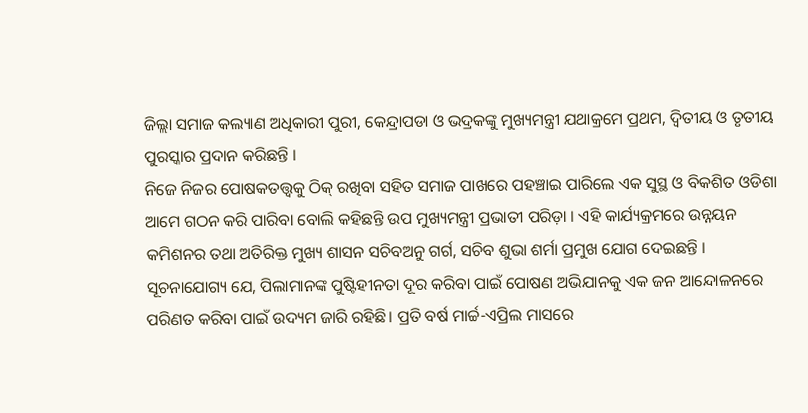ଜିଲ୍ଲା ସମାଜ କଲ୍ୟାଣ ଅଧିକାରୀ ପୁରୀ, କେନ୍ଦ୍ରାପଡା ଓ ଭଦ୍ରକଙ୍କୁ ମୁଖ୍ୟମନ୍ତ୍ରୀ ଯଥାକ୍ରମେ ପ୍ରଥମ, ଦ୍ୱିତୀୟ ଓ ତୃତୀୟ ପୁରସ୍କାର ପ୍ରଦାନ କରିଛନ୍ତି ।
ନିଜେ ନିଜର ପୋଷକତତ୍ତ୍ୱକୁ ଠିକ୍ ରଖିବା ସହିତ ସମାଜ ପାଖରେ ପହଞ୍ଚାଇ ପାରିଲେ ଏକ ସୁସ୍ଥ ଓ ବିକଶିତ ଓଡିଶା ଆମେ ଗଠନ କରି ପାରିବା ବୋଲି କହିଛନ୍ତି ଉପ ମୁଖ୍ୟମନ୍ତ୍ରୀ ପ୍ରଭାତୀ ପରିଡ଼ା । ଏହି କାର୍ଯ୍ୟକ୍ରମରେ ଉନ୍ନୟନ କମିଶନର ତଥା ଅତିରିକ୍ତ ମୁଖ୍ୟ ଶାସନ ସଚିବଅନୁ ଗର୍ଗ, ସଚିବ ଶୁଭା ଶର୍ମା ପ୍ରମୁଖ ଯୋଗ ଦେଇଛନ୍ତି ।
ସୂଚନାଯୋଗ୍ୟ ଯେ, ପିଲାମାନଙ୍କ ପୁଷ୍ଟିହୀନତା ଦୂର କରିବା ପାଇଁ ପୋଷଣ ଅଭିଯାନକୁ ଏକ ଜନ ଆନ୍ଦୋଳନରେ ପରିଣତ କରିବା ପାଇଁ ଉଦ୍ୟମ ଜାରି ରହିଛି। ପ୍ରତି ବର୍ଷ ମାର୍ଚ୍ଚ-ଏପ୍ରିଲ ମାସରେ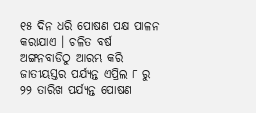୧୫ ଦିନ ଧରି ପୋଷଣ ପକ୍ଷ ପାଳନ କରାଯାଏ । ଚଳିତ ବର୍ଷ ଅଙ୍ଗନବାଡିଠୁ ଆରମ୍ଭ କରି ଜାତୀୟସ୍ତର ପର୍ଯ୍ୟନ୍ତ ଏପ୍ରିଲ ୮ ରୁ ୨୨ ତାରିଖ ପର୍ଯ୍ୟନ୍ତ ପୋଷଣ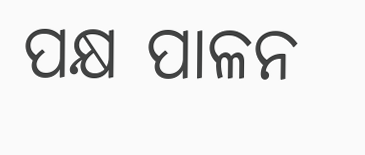ପକ୍ଷ ପାଳନ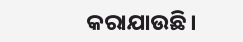କରାଯାଉଛି।